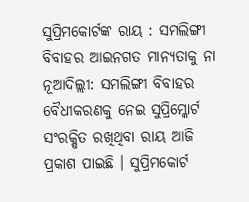ସୁପ୍ରିମକୋର୍ଟଙ୍କ ରାୟ : ସମଲିଙ୍ଗୀ ବିବାହର ଆଇନଗତ ମାନ୍ୟତାକୁ ନା
ନୂଆଦିଲ୍ଲୀ: ସମଲିଙ୍ଗୀ ବିବାହର ବୈଧୀକରଣକୁ ନେଇ ସୁପ୍ରିମ୍କୋର୍ଟ ସଂରକ୍ଷିତ ରଖିଥିବା ରାୟ ଆଜି ପ୍ରକାଶ ପାଇଛି । ସୁପ୍ରିମକୋର୍ଟ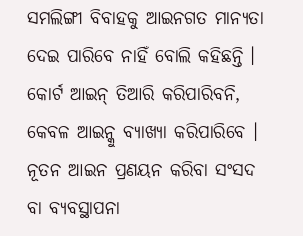ସମଲିଙ୍ଗୀ ବିବାହକୁ ଆଇନଗତ ମାନ୍ୟତା ଦେଇ ପାରିବେ ନାହିଁ ବୋଲି କହିଛନ୍ତି । କୋର୍ଟ ଆଇନ୍ ତିଆରି କରିପାରିବନି, କେବଳ ଆଇନ୍କୁ ବ୍ୟାଖ୍ୟା କରିପାରିବେ । ନୂତନ ଆଇନ ପ୍ରଣୟନ କରିବା ସଂସଦ ବା ବ୍ୟବସ୍ଥାପନା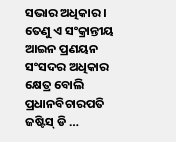ସଭାର ଅଧିକାର । ତେଣୁ ଏ ସଂକ୍ରାନ୍ତୀୟ ଆଇନ ପ୍ରଣୟନ ସଂସଦର ଅଧିକାର କ୍ଷେତ୍ର ବୋଲି ପ୍ରଧାନବିଚାରପତି ଜଷ୍ଟିସ୍ ଡି …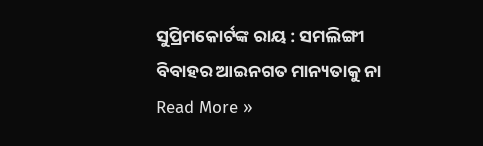ସୁପ୍ରିମକୋର୍ଟଙ୍କ ରାୟ : ସମଲିଙ୍ଗୀ ବିବାହର ଆଇନଗତ ମାନ୍ୟତାକୁ ନା Read More »